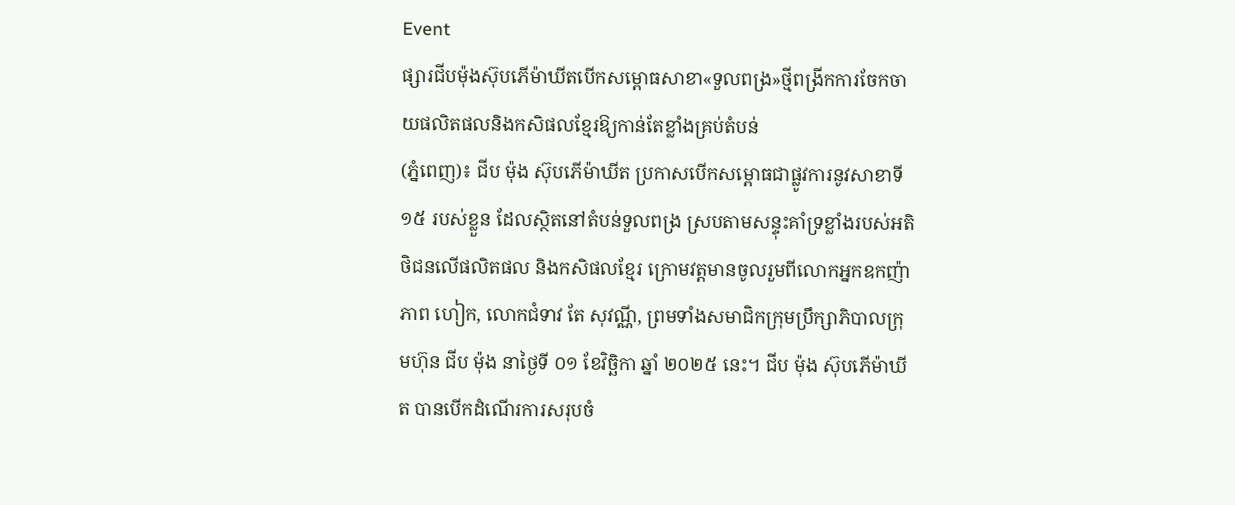Event
ផ្សារជីបម៉ុងស៊ុបភើម៉ាឃីតបើកសម្ពោធសាខា«ទួលពង្រ»ថ្មីពង្រីកការចែកចាយផលិតផលនិងកសិផលខ្មែរឱ្យកាន់តែខ្លាំងគ្រប់តំបន់
(ភ្នំពេញ)៖ ជីប ម៉ុង ស៊ុបភើម៉ាឃីត ប្រកាសបើកសម្ពោធជាផ្លូវការនូវសាខាទី ១៥ របស់ខ្លួន ដែលស្ថិតនៅតំបន់ទួលពង្រ ស្របតាមសន្ទុះគាំទ្រខ្លាំងរបស់អតិថិជនលើផលិតផល និងកសិផលខ្មែរ ក្រោមវត្តមានចូលរួមពីលោកអ្នកឧកញ៉ា ភាព ហៀក, លោកជំទាវ តែ សុវណ្ណី, ព្រមទាំងសមាជិកក្រុមប្រឹក្សាភិបាលក្រុមហ៊ុន ជីប ម៉ុង នាថ្ងៃទី ០១ ខែវិច្ឆិកា ឆ្នាំ ២០២៥ នេះ។ ជីប ម៉ុង ស៊ុបភើម៉ាឃីត បានបើកដំណើរការសរុបចំ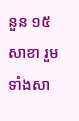នួន ១៥ សាខា រួមទាំងសា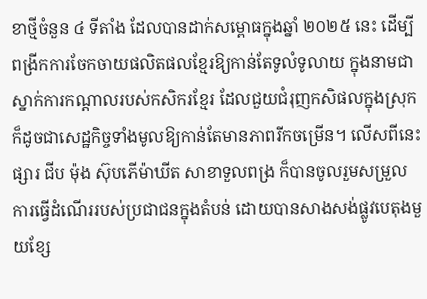ខាថ្មីចំនួន ៤ ទីតាំង ដែលបានដាក់សម្ពោធក្នុងឆ្នាំ ២០២៥ នេះ ដើម្បីពង្រីកការចែកចាយផលិតផលខ្មែរឱ្យកាន់តែទូលំទូលាយ ក្នុងនាមជាស្នាក់ការកណ្តាលរបស់កសិករខ្មែរ ដែលជួយជំរុញកសិផលក្នុងស្រុក ក៏ដូចជាសេដ្ឋកិច្ចទាំងមូលឱ្យកាន់តែមានភាពរីកចម្រើន។ លើសពីនេះ ផ្សារ ជីប ម៉ុង ស៊ុបភើម៉ាឃីត សាខាទួលពង្រ ក៏បានចូលរួមសម្រួលការធ្វើដំណើររបស់ប្រជាជនក្នុងតំបន់ ដោយបានសាងសង់ផ្លូវបេតុងមួយខ្សែ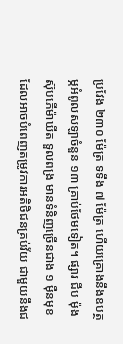ប្រវែង ២៣០ ម៉ែត្រ ទទឹង ៧ ម៉ែត្រ ហើយគ្រោងនឹងឧបត្ថម្ភអំពូលសឡាចំនួន ១៣ គ្រាប់ថែមទៀត។ ផ្សារ ជីប ម៉ុង ស៊ុបភើម៉ាឃីត ទួលពង្រ មានទំនិញច្រើនជាង ១ ម៉ឺនមុខ ដែលអាចបំពេញតម្រូវការអតិថិជនគ្រប់វ័យ ជាមួយនឹងជ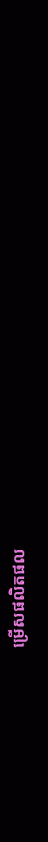ម្រើសផលិតផល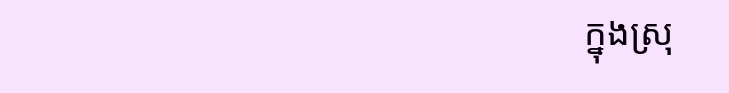ក្នុងស្រុ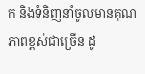ក និងទំនិញនាំចូលមានគុណភាពខ្ពស់ជាច្រើន ដូ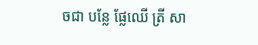ចជា បន្លែ ផ្លែឈើ ត្រី សា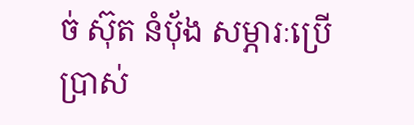ច់ ស៊ុត នំបុ័ង សម្ភារៈប្រើប្រាស់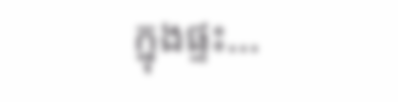ក្នុងផ្ទះ...